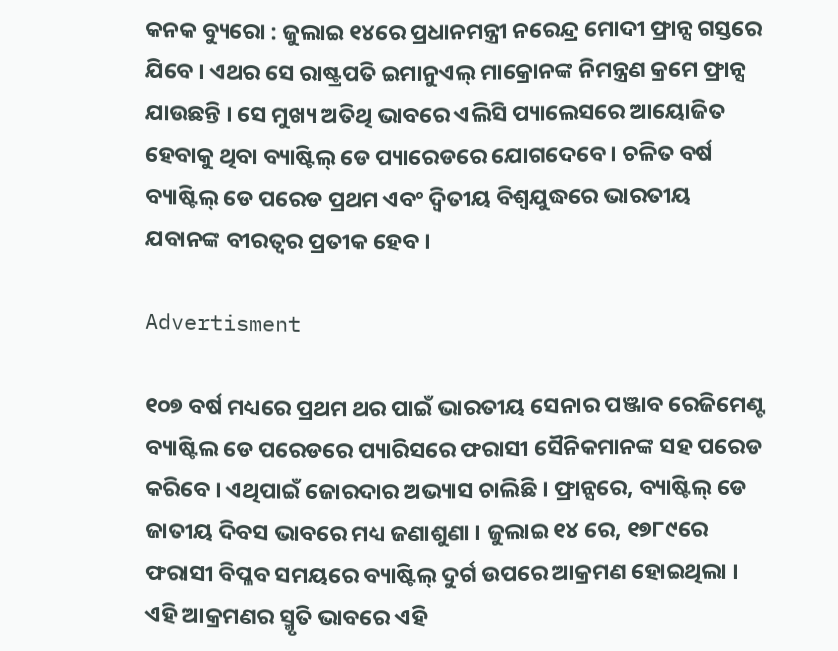କନକ ବ୍ୟୁରୋ : ଜୁଲାଇ ୧୪ରେ ପ୍ରଧାନମନ୍ତ୍ରୀ ନରେନ୍ଦ୍ର ମୋଦୀ ଫ୍ରାନ୍ସ ଗସ୍ତରେ ଯିବେ । ଏଥର ସେ ରାଷ୍ଟ୍ରପତି ଇମାନୁଏଲ୍ ମାକ୍ରୋନଙ୍କ ନିମନ୍ତ୍ରଣ କ୍ରମେ ଫ୍ରାନ୍ସ ଯାଉଛନ୍ତି । ସେ ମୁଖ୍ୟ ଅତିଥି ଭାବରେ ଏଲିସି ପ୍ୟାଲେସରେ ଆୟୋଜିତ ହେବାକୁ ଥିବା ବ୍ୟାଷ୍ଟିଲ୍ ଡେ ପ୍ୟାରେଡରେ ଯୋଗଦେବେ । ଚଳିତ ବର୍ଷ ବ୍ୟାଷ୍ଟିଲ୍ ଡେ ପରେଡ ପ୍ରଥମ ଏବଂ ଦ୍ୱିତୀୟ ବିଶ୍ୱଯୁଦ୍ଧରେ ଭାରତୀୟ ଯବାନଙ୍କ ବୀରତ୍ୱର ପ୍ରତୀକ ହେବ ।

Advertisment

୧୦୭ ବର୍ଷ ମଧ୍ୟରେ ପ୍ରଥମ ଥର ପାଇଁ ଭାରତୀୟ ସେନାର ପଞ୍ଜାବ ରେଜିମେଣ୍ଟ ବ୍ୟାଷ୍ଟିଲ ଡେ ପରେଡରେ ପ୍ୟାରିସରେ ଫରାସୀ ସୈନିକମାନଙ୍କ ସହ ପରେଡ କରିବେ । ଏଥିପାଇଁ ଜୋରଦାର ଅଭ୍ୟାସ ଚାଲିଛି । ଫ୍ରାନ୍ସରେ, ବ୍ୟାଷ୍ଟିଲ୍ ଡେ ଜାତୀୟ ଦିବସ ଭାବରେ ମଧ୍ୟ ଜଣାଶୁଣା । ଜୁଲାଇ ୧୪ ରେ, ୧୭୮୯ରେ ଫରାସୀ ବିପ୍ଳବ ସମୟରେ ବ୍ୟାଷ୍ଟିଲ୍ ଦୁର୍ଗ ଉପରେ ଆକ୍ରମଣ ହୋଇଥିଲା । ଏହି ଆକ୍ରମଣର ସ୍ମୃତି ଭାବରେ ଏହି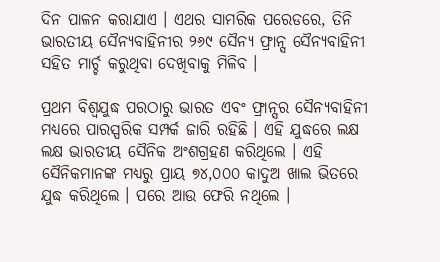ଦିନ ପାଳନ କରାଯାଏ । ଏଥର ସାମରିକ ପରେଡରେ, ତିନି ଭାରତୀୟ ସୈନ୍ୟବାହିନୀର ୨୬୯ ସୈନ୍ୟ ଫ୍ରାନ୍ସ ସୈନ୍ୟବାହିନୀ ସହିତ ମାର୍ଚ୍ଚ କରୁଥିବା ଦେଖିବାକୁ ମିଳିବ ।

ପ୍ରଥମ ବିଶ୍ୱଯୁଦ୍ଧ ପରଠାରୁ ଭାରତ ଏବଂ ଫ୍ରାନ୍ସର ସୈନ୍ୟବାହିନୀ ମଧ୍ୟରେ ପାରସ୍ପରିକ ସମ୍ପର୍କ ଜାରି ରହିଛି । ଏହି ଯୁଦ୍ଧରେ ଲକ୍ଷ ଲକ୍ଷ ଭାରତୀୟ ସୈନିକ ଅଂଶଗ୍ରହଣ କରିଥିଲେ । ଏହି ସୈନିକମାନଙ୍କ ମଧ୍ୟରୁ ପ୍ରାୟ ୭୪,୦୦୦ କାଦୁଅ ଖାଲ ଭିତରେ ଯୁଦ୍ଧ କରିଥିଲେ । ପରେ ଆଉ ଫେରି ନଥିଲେ ।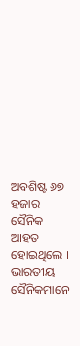ଅବଶିଷ୍ଟ ୬୭ ହଜାର ସୈନିକ ଆହତ ହୋଇଥିଲେ । ଭାରତୀୟ ସୈନିକମାନେ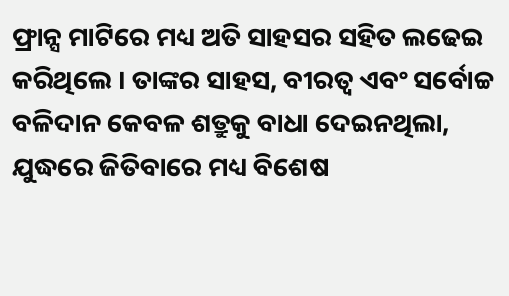ଫ୍ରାନ୍ସ ମାଟିରେ ମଧ୍ୟ ଅତି ସାହସର ସହିତ ଲଢେଇ କରିଥିଲେ । ତାଙ୍କର ସାହସ, ବୀରତ୍ୱ ଏବଂ ସର୍ବୋଚ୍ଚ ବଳିଦାନ କେବଳ ଶତ୍ରୁକୁ ବାଧା ଦେଇନଥିଲା, ଯୁଦ୍ଧରେ ଜିତିବାରେ ମଧ୍ୟ ବିଶେଷ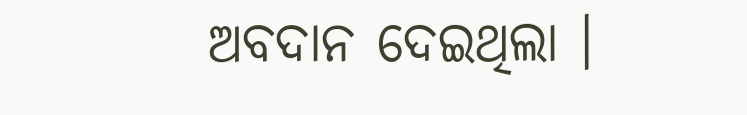ଅବଦାନ ଦେଇଥିଲା ।